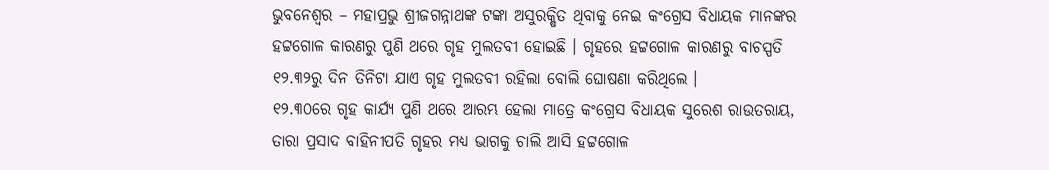ଭୁବନେଶ୍ୱର – ମହାପ୍ରଭୁ ଶ୍ରୀଜଗନ୍ନାଥଙ୍କ ଟଙ୍କା ଅସୁରକ୍ଷିତ ଥିବାକୁ ନେଇ କଂଗ୍ରେସ ବିଧାୟକ ମାନଙ୍କର ହଟ୍ଟଗୋଳ କାରଣରୁ ପୁଣି ଥରେ ଗୃହ ମୁଲତବୀ ହୋଇଛି । ଗୃହରେ ହଟ୍ଟଗୋଳ କାରଣରୁ ବାଚସ୍ପତି ୧୨.୩୨ରୁ ଦିନ ତିନିଟା ଯାଏ ଗୃହ ମୁଲତବୀ ରହିଲା ବୋଲି ଘୋଷଣା କରିଥିଲେ ।
୧୨.୩୦ରେ ଗୃହ କାର୍ଯ୍ୟ ପୁଣି ଥରେ ଆରମ୍ଭ ହେଲା ମାତ୍ରେ କଂଗ୍ରେସ ବିଧାୟକ ସୁରେଶ ରାଉତରାୟ, ତାରା ପ୍ରସାଦ ବାହିନୀପତି ଗୃହର ମଧ୍ୟ ଭାଗକୁ ଚାଲି ଆସି ହଟ୍ଟଗୋଳ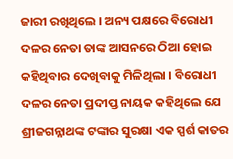ଜାରୀ ରଖିଥିଲେ । ଅନ୍ୟ ପକ୍ଷରେ ବିରୋଧୀ ଦଳର ନେତା ତାଙ୍କ ଆସନରେ ଠିଆ ହୋଇ କହିଥିବାର ଦେଖିବାକୁ ମିଳିଥିଲା । ବିରୋଧୀ ଦଳର ନେତା ପ୍ରଦୀପ୍ତ ନାୟକ କହିଥିଲେ ଯେ ଶ୍ରୀଜଗନ୍ନାଥଙ୍କ ଟଙ୍କାର ସୁରକ୍ଷା ଏକ ସ୍ପର୍ଶ କାତର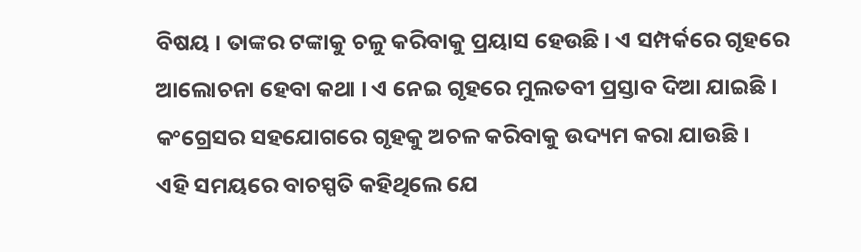ବିଷୟ । ତାଙ୍କର ଟଙ୍କାକୁ ଚଳୁ କରିବାକୁ ପ୍ରୟାସ ହେଉଛି । ଏ ସମ୍ପର୍କରେ ଗୃହରେ ଆଲୋଚନା ହେବା କଥା । ଏ ନେଇ ଗୃହରେ ମୁଲତବୀ ପ୍ରସ୍ତାବ ଦିଆ ଯାଇଛି । କଂଗ୍ରେସର ସହଯୋଗରେ ଗୃହକୁ ଅଚଳ କରିବାକୁ ଉଦ୍ୟମ କରା ଯାଉଛି ।
ଏହି ସମୟରେ ବାଚସ୍ପତି କହିଥିଲେ ଯେ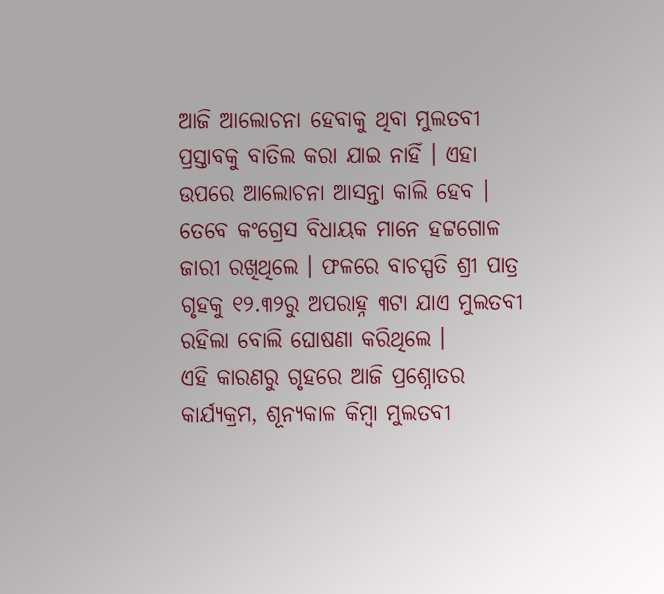ଆଜି ଆଲୋଚନା ହେବାକୁ ଥିବା ମୁଲତବୀ ପ୍ରସ୍ତାବକୁ ବାତିଲ କରା ଯାଇ ନାହିଁ । ଏହା ଉପରେ ଆଲୋଚନା ଆସନ୍ତା କାଲି ହେବ । ତେବେ କଂଗ୍ରେସ ବିଧାୟକ ମାନେ ହଟ୍ଟଗୋଳ ଜାରୀ ରଖିଥିଲେ । ଫଳରେ ବାଚସ୍ପତି ଶ୍ରୀ ପାତ୍ର ଗୃହକୁ ୧୨.୩୨ରୁ ଅପରାହ୍ନ ୩ଟା ଯାଏ ମୁଲତବୀ ରହିଲା ବୋଲି ଘୋଷଣା କରିଥିଲେ ।
ଏହି କାରଣରୁ ଗୃହରେ ଆଜି ପ୍ରଶ୍ନୋତର କାର୍ଯ୍ୟକ୍ରମ, ଶୂନ୍ୟକାଳ କିମ୍ବା ମୁଲତବୀ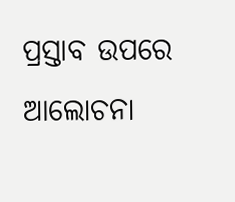ପ୍ରସ୍ତାବ ଉପରେ ଆଲୋଚନା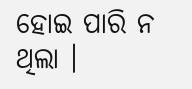ହୋଇ ପାରି ନ ଥିଲା ।